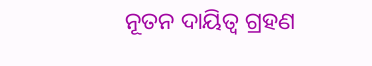ନୂତନ ଦାୟିତ୍ୱ ଗ୍ରହଣ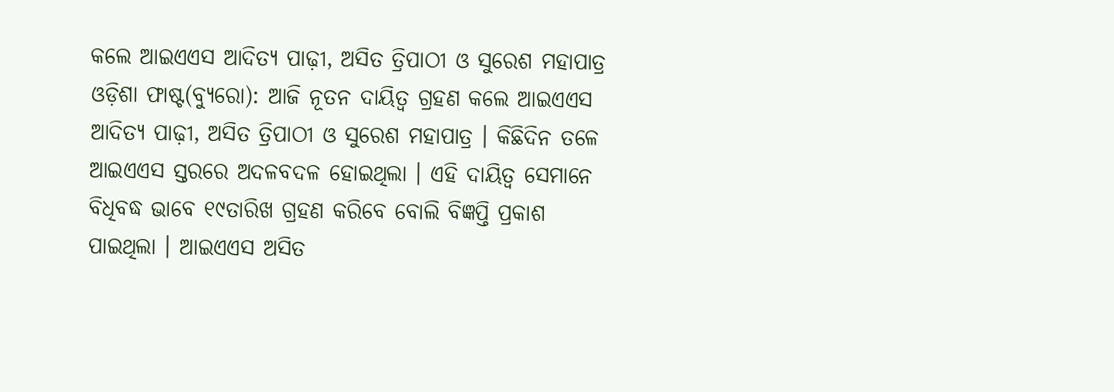କଲେ ଆଇଏଏସ ଆଦିତ୍ୟ ପାଢ଼ୀ, ଅସିତ ତ୍ରିପାଠୀ ଓ ସୁରେଶ ମହାପାତ୍ର
ଓଡ଼ିଶା ଫାଷ୍ଟ(ବ୍ୟୁରୋ): ଆଜି ନୂତନ ଦାୟିତ୍ୱ ଗ୍ରହଣ କଲେ ଆଇଏଏସ ଆଦିତ୍ୟ ପାଢ଼ୀ, ଅସିତ ତ୍ରିପାଠୀ ଓ ସୁରେଶ ମହାପାତ୍ର । କିଛିଦିନ ତଳେ ଆଇଏଏସ ସ୍ତରରେ ଅଦଳବଦଳ ହୋଇଥିଲା । ଏହି ଦାୟିତ୍ୱ ସେମାନେ ବିଧିବଦ୍ଧ ଭାବେ ୧୯ତାରିଖ ଗ୍ରହଣ କରିବେ ବୋଲି ବିଜ୍ଞପ୍ତି ପ୍ରକାଶ ପାଇଥିଲା । ଆଇଏଏସ ଅସିତ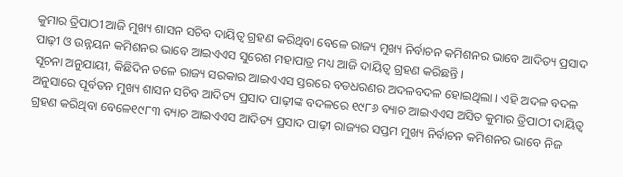କୁମାର ତ୍ରିପାଠୀ ଆଜି ମୁଖ୍ୟ ଶାସନ ସଚିବ ଦାୟିତ୍ୱ ଗ୍ରହଣ କରିଥିବା ବେଳେ ରାଜ୍ୟ ମୁଖ୍ୟ ନିର୍ବାଚନ କମିଶନର ଭାବେ ଆଦିତ୍ୟ ପ୍ରସାଦ ପାଢ଼ୀ ଓ ଉନ୍ନୟନ କମିଶନର ଭାବେ ଆଇଏଏସ ସୁରେଶ ମହାପାତ୍ର ମଧ୍ୟ ଆଜି ଦାୟିତ୍ୱ ଗ୍ରହଣ କରିଛନ୍ତି ।
ସୂଚନା ଅନୁଯାୟୀ, କିଛିଦିନ ତଳେ ରାଜ୍ୟ ସରକାର ଆଇଏଏସ ସ୍ତରରେ ବଡଧରଣର ଅଦଳବଦଳ ହୋଇଥିଲା । ଏହି ଅଦଳ ବଦଳ ଅନୁସାରେ ପୂର୍ବତନ ମୁଖ୍ୟ ଶାସନ ସଚିବ ଆଦିତ୍ୟ ପ୍ରସାଦ ପାଢ଼ୀଙ୍କ ବଦଳରେ ୧୯୮୬ ବ୍ୟାଚ ଆଇଏଏସ ଅସିତ କୁମାର ତ୍ରିପାଠୀ ଦାୟିତ୍ୱ ଗ୍ରହଣ କରିଥିବା ବେଳେ୧୯୮୩ ବ୍ୟାଚ ଆଇଏଏସ ଆଦିତ୍ୟ ପ୍ରସାଦ ପାଢ଼ୀ ରାଜ୍ୟର ସପ୍ତମ ମୁଖ୍ୟ ନିର୍ବାଚନ କମିଶନର ଭାବେ ନିଜ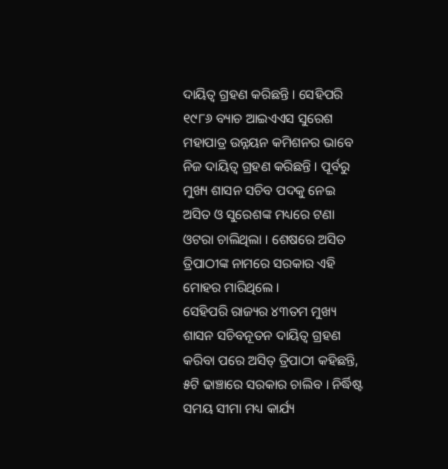ଦାୟିତ୍ୱ ଗ୍ରହଣ କରିଛନ୍ତି । ସେହିପରି ୧୯୮୬ ବ୍ୟାଚ ଆଇଏଏସ ସୁରେଶ ମହାପାତ୍ର ଉନ୍ନୟନ କମିଶନର ଭାବେ ନିଜ ଦାୟିତ୍ୱ ଗ୍ରହଣ କରିଛନ୍ତି । ପୂର୍ବରୁ ମୁଖ୍ୟ ଶାସନ ସଚିବ ପଦକୁ ନେଇ ଅସିତ ଓ ସୁରେଶଙ୍କ ମଧ୍ୟରେ ଟଣା ଓଟରା ଚାଲିଥିଲା । ଶେଷରେ ଅସିତ ତ୍ରିପାଠୀଙ୍କ ନାମରେ ସରକାର ଏହି ମୋହର ମାରିଥିଲେ ।
ସେହିପରି ରାଜ୍ୟର ୪୩ତମ ମୁଖ୍ୟ ଶାସନ ସଚିବନୂତନ ଦାୟିତ୍ୱ ଗ୍ରହଣ କରିବା ପରେ ଅସିତ୍ ତ୍ରିପାଠୀ କହିଛନ୍ତି, ୫ଟି ଢାଞ୍ଚାରେ ସରକାର ଚାଲିବ । ନିର୍ଦ୍ଧିଷ୍ଟ ସମୟ ସୀମା ମଧ୍ୟ କାର୍ଯ୍ୟ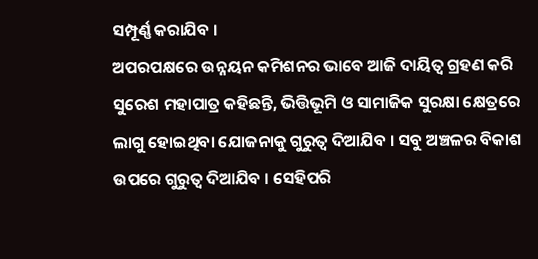ସମ୍ପୂର୍ଣ୍ଣ କରାଯିବ ।
ଅପରପକ୍ଷରେ ଉନ୍ନୟନ କମିଶନର ଭାବେ ଆଜି ଦାୟିତ୍ୱ ଗ୍ରହଣ କରି ସୁରେଶ ମହାପାତ୍ର କହିଛନ୍ତି, ଭିତ୍ତିଭୂମି ଓ ସାମାଜିକ ସୁରକ୍ଷା କ୍ଷେତ୍ରରେ ଲାଗୁ ହୋଇଥିବା ଯୋଜନାକୁ ଗୁରୁତ୍ୱ ଦିଆଯିବ । ସବୁ ଅଞ୍ଚଳର ବିକାଶ ଉପରେ ଗୁରୁତ୍ୱ ଦିଆଯିବ । ସେହିପରି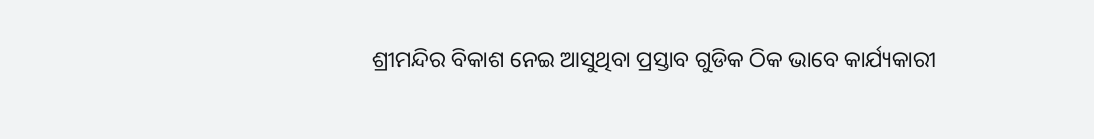ଶ୍ରୀମନ୍ଦିର ବିକାଶ ନେଇ ଆସୁଥିବା ପ୍ରସ୍ତାବ ଗୁଡିକ ଠିକ ଭାବେ କାର୍ଯ୍ୟକାରୀ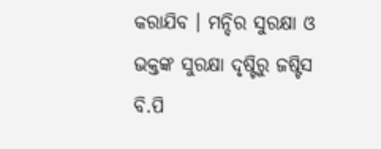କରାଯିବ । ମନ୍ଦିର ସୁରକ୍ଷା ଓ ଭକ୍ତଙ୍କ ସୁରକ୍ଷା ଦୃଷ୍ଟିରୁ ଜଷ୍ଟିସ ବି.ପି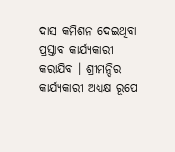ଦାସ କମିଶନ ଦେଇଥିବା ପ୍ରସ୍ତାବ କାର୍ଯ୍ୟକାରୀ କରାଯିବ । ଶ୍ରୀମନ୍ଦିର କାର୍ଯ୍ୟକାରୀ ଅଧ୍ୟକ୍ଷ ରୂପେ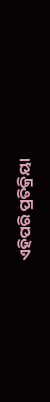ଏହିପରି ପ୍ରତିକ୍ରିୟା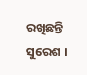ରଖିଛନ୍ତି ସୁରେଶ ।